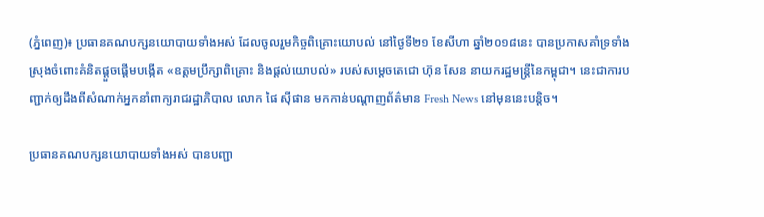(ភ្នំពេញ)៖ ប្រធានគណបក្សនយោបាយទាំងអស់ ដែលចូលរួមកិច្ចពិគ្រោះយោបល់ នៅថ្ងៃទី២១ ខែសីហា ឆ្នាំ២០១៨នេះ បានប្រកាសគាំទ្រទាំងស្រុងចំពោះគំនិតផ្ដួចផ្ដើមបង្កើត «ឧត្តមប្រឹក្សាពិគ្រោះ និងផ្ដល់យោបល់» របស់សម្ដេចតេជោ ហ៊ុន សែន នាយករដ្ឋមន្ដ្រីនៃកម្ពុជា។ នេះជាការបញ្ជាក់ឲ្យដឹងពីសំណាក់អ្នកនាំពាក្យរាជរដ្ឋាភិបាល លោក ផៃ ស៊ីផាន មកកាន់បណ្ដាញព័ត៌មាន Fresh News នៅមុននេះបន្ដិច។

ប្រធានគណបក្សនយោបាយទាំងអស់ បានបញ្ជា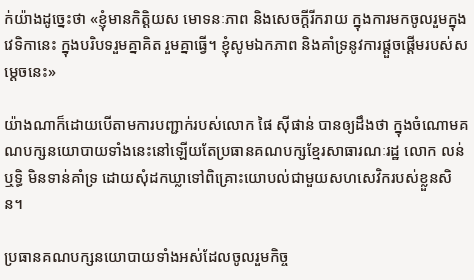ក់យ៉ាងដូច្នេះថា «ខ្ញុំមានកិត្តិយស មោទនៈភាព និងសេចក្ដីរីករាយ ក្នុងការមកចូលរួមក្នុងវេទិកានេះ ក្នុងបរិបទរួមគ្នាគិត រួមគ្នាធ្វើ។ ខ្ញុំសូមឯកភាព និងគាំទ្រនូវការផ្ដួចផ្ដើមរបស់សម្ដេចនេះ»

យ៉ាងណាក៏ដោយបើតាមការបញ្ជាក់របស់លោក ផៃ ស៊ីផាន់ បានឲ្យដឹងថា ក្នុងចំណោមគណបក្សនយោបាយទាំងនេះនៅឡើយតែប្រធានគណបក្សខ្មែរសាធារណៈរដ្ឋ លោក លន់ ឬទិ្ធ មិនទាន់គាំទ្រ ដោយសុំដកឃ្លាទៅពិគ្រោះយោបល់ជាមួយសហសេវិករបស់ខ្លួនសិន។

ប្រធានគណបក្សនយោបាយទាំងអស់ដែលចូលរួមកិច្ច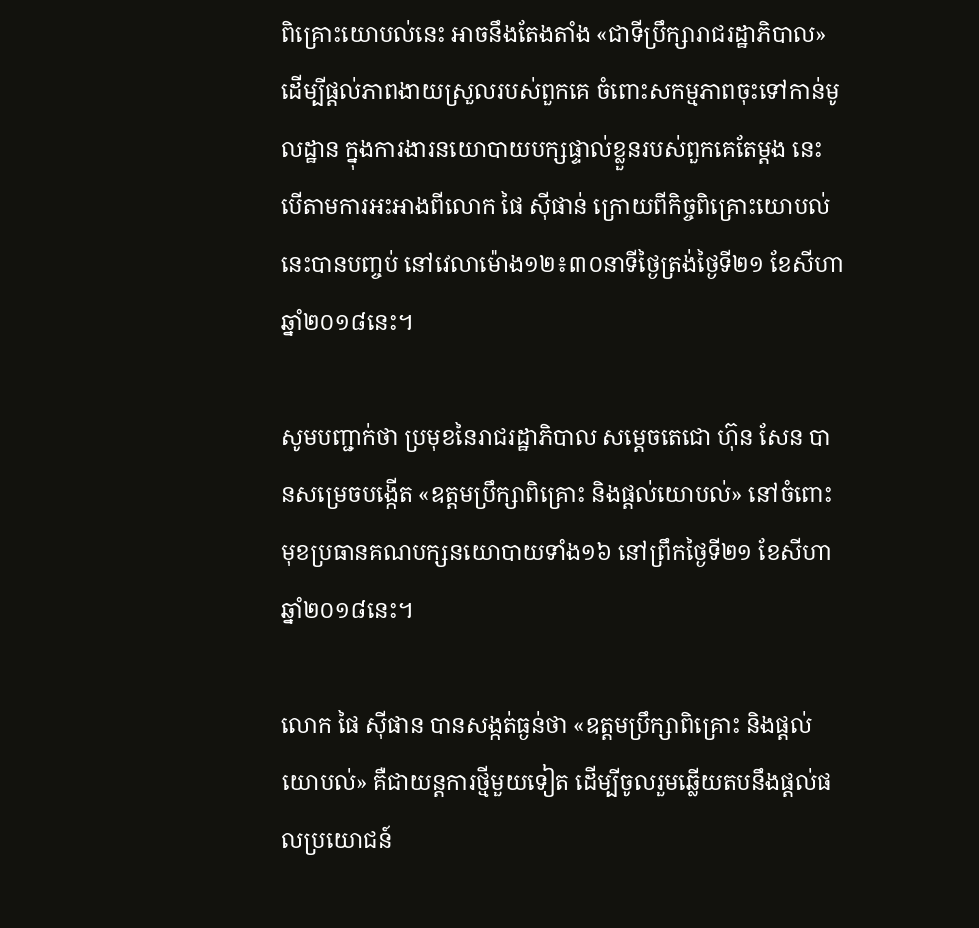ពិគ្រោះយោបល់នេះ អាចនឹងតែងតាំង «ជាទីប្រឹក្សារាជរដ្ឋាភិបាល» ដើម្បីផ្ដល់ភាពងាយស្រួលរបស់ពួកគេ ចំពោះសកម្មភាពចុះទៅកាន់មូលដ្ឋាន ក្នុងការងារនយោបាយបក្សផ្ទាល់ខ្លួនរបស់ពួកគេតែម្ដង នេះបើតាមការអះអាងពីលោក ផៃ ស៊ីផាន់ ក្រោយពីកិច្ចពិគ្រោះយោបល់នេះបានបញ្ចប់ នៅវេលាម៉ោង១២៖៣០នាទីថ្ងៃត្រង់ថ្ងៃទី២១ ខែសីហា ឆ្នាំ២០១៨នេះ។

សូមបញ្ជាក់ថា ប្រមុខនៃរាជរដ្ឋាភិបាល សម្ដេចតេជោ ហ៊ុន សែន បានសម្រេចបង្កើត «ឧត្តមប្រឹក្សាពិគ្រោះ និងផ្ដល់យោបល់» នៅចំពោះមុខប្រធានគណបក្សនយោបាយទាំង១៦ នៅព្រឹកថ្ងៃទី២១ ខែសីហា ឆ្នាំ២០១៨នេះ។

លោក ផៃ ស៊ីផាន បានសង្កត់ធ្ងន់ថា «ឧត្តមប្រឹក្សាពិគ្រោះ និងផ្ដល់យោបល់» គឺជាយន្ដការថ្មីមួយទៀត ដើម្បីចូលរួមឆ្លើយតបនឹងផ្ដល់ផលប្រយោជន៍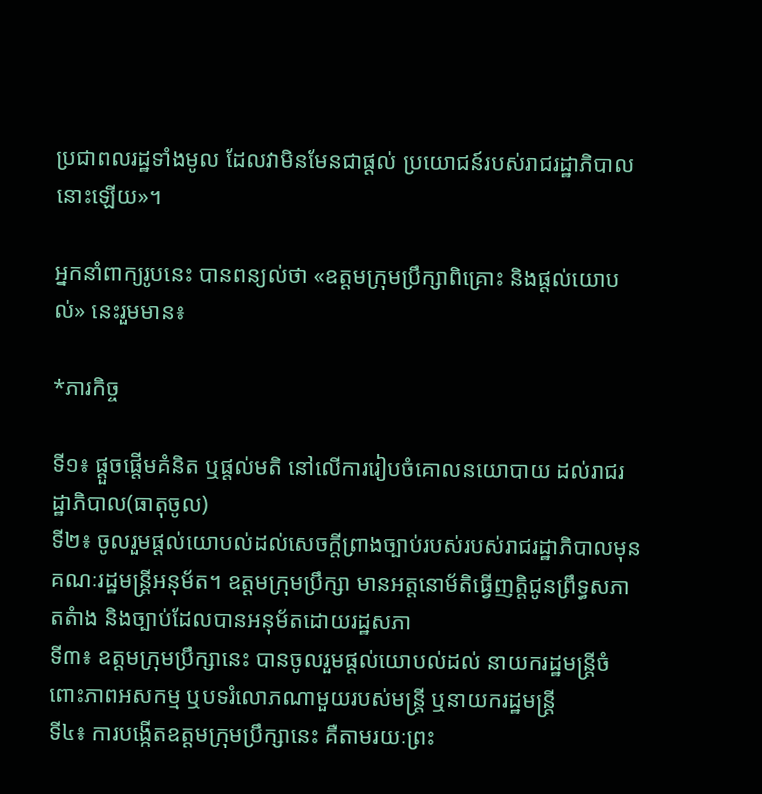ប្រជាពលរដ្ឋទាំងមូល ដែលវាមិនមែនជាផ្ដល់ ប្រយោជន៍របស់រាជរដ្ឋាភិបាលនោះឡើយ»។

អ្នកនាំពាក្យរូបនេះ បានពន្យល់ថា «ឧត្តមក្រុមប្រឹក្សាពិគ្រោះ និងផ្តល់យោបល់» នេះរួមមាន៖

*ភារកិច្ច

ទី១៖ ផ្តួចផ្តើមគំនិត ឬផ្តល់មតិ នៅលើការរៀបចំគោលនយោបាយ ដល់រាជរដ្ឋាភិបាល(ធាតុចូល)
ទី២៖ ចូលរួមផ្តល់យោបល់ដល់សេចក្តីព្រាងច្បាប់របស់របស់រាជរដ្ឋាភិបាលមុនគណៈរដ្ឋមន្រ្តីអនុម័ត។ ឧត្តមក្រុមប្រឹក្សា មានអត្តនោម័តិធ្វើញត្តិជូនព្រឹទ្ធសភាតតំាង និងច្បាប់ដែលបានអនុម័តដោយរដ្ឋសភា
ទី៣៖ ឧត្តមក្រុមប្រឹក្សានេះ បានចូលរួមផ្តល់យោបល់ដល់ នាយករដ្ឋមន្រ្តីចំពោះភាពអសកម្ម ឬបទរំលោភណាមួយរបស់មន្រ្តី ឬនាយករដ្ឋមន្រ្តី
ទី៤៖ ការបង្កើតឧត្តមក្រុមប្រឹក្សានេះ គឺតាមរយៈព្រះ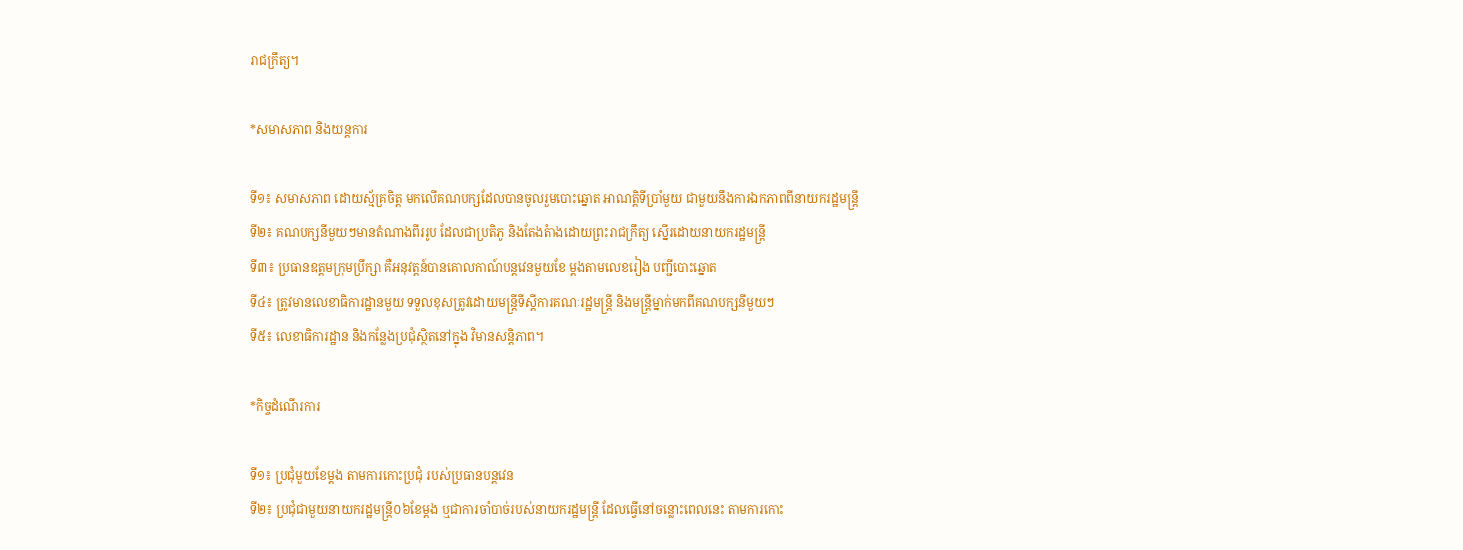រាជក្រឹត្យ។

*សមាសភាព និងយន្តការ

ទី១៖ សមាសភាព ដោយស្ម័គ្រចិត្ត មកលើគណបក្សដែលបានចូលរួមបោះឆ្នោត អាណត្តិទីប្រាំមួយ ជាមួយនឹងការឯកភាពពីនាយករដ្ឋមន្រ្តី
ទី២៖ គណបក្សនីមួយៗមានតំណាងពីររូប ដែលជាប្រតិភូ និងតែងតំាងដោយព្រះរាជក្រឹត្យ ស្នើរដោយនាយករដ្ឋមន្រ្តី
ទី៣៖ ប្រធានឧត្តមក្រុមប្រឹក្សា គឺអនុវត្តន៍បានគោលកាណ៍បន្តវេនមួយខែ ម្តងតាមលេខរៀង បញ្ជីបោះឆ្នោត
ទី៤៖ ត្រូវមានលេខាធិការដ្ឋានមួយ ទទួលខុសត្រូវដោយមន្ត្រីទីស្តីការគណៈរដ្ឋមន្រ្តី និងមន្រ្តីម្នាក់មកពីគណបក្សនីមួយៗ
ទី៥៖ លេខាធិការដ្ឋាន និងកន្លែងប្រជុំស្ថិតនៅក្នុង វិមានសន្តិភាព។

*កិច្ចដំណើរការ

ទី១៖ ប្រជុំមួយខែម្តង តាមការកោះប្រជុំ របស់ប្រធានបន្តវេន
ទី២៖ ប្រជុំជាមួយនាយករដ្ឋមន្រ្តី០៦ខែម្តង ឬជាការចាំបាច់របស់នាយករដ្ឋមន្រ្តី ដែលធ្វើនៅចន្លោះពេលនេះ តាមការកោះ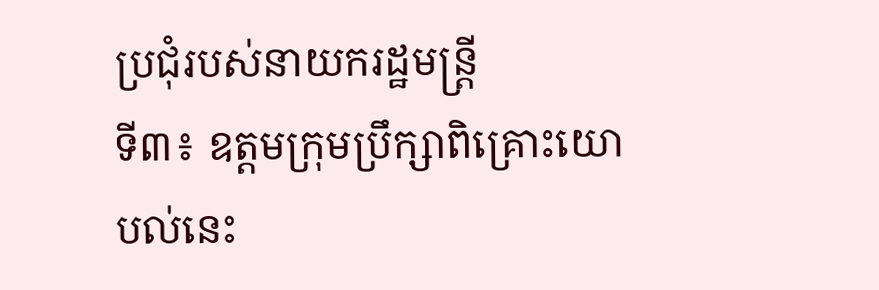ប្រជុំរបស់នាយករដ្ឋមន្រ្តី
ទី៣៖ ឧត្តមក្រុមប្រឹក្សាពិគ្រោះយោបល់នេះ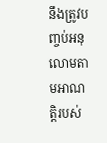នឹងត្រូវបញ្ចប់អនុលោមតាមអាណត្តិរបស់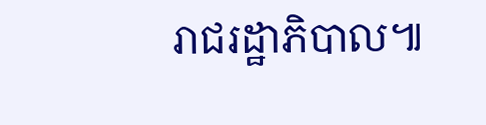រាជរដ្ឋាភិបាល៕